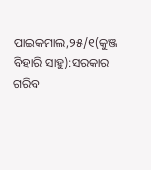ପାଇକମାଲ,୨୫/୧(କୁଞ୍ଜ ବିହାରି ସାହୁ):ସରକାର ଗରିବ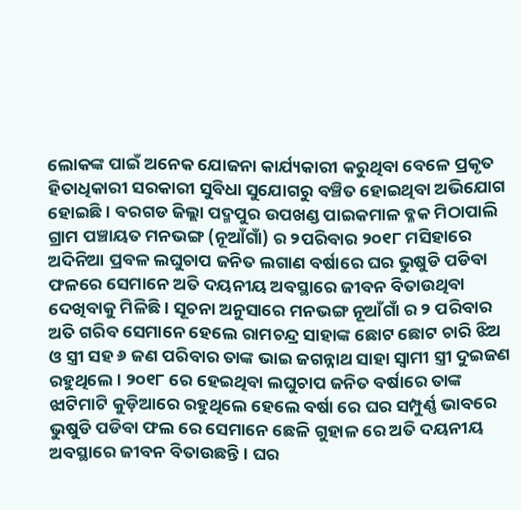ଲୋକଙ୍କ ପାଇଁ ଅନେକ ଯୋଜନା କାର୍ଯ୍ୟକାରୀ କରୁଥିବା ବେଳେ ପ୍ରକୃତ ହିତାଧିକାରୀ ସରକାରୀ ସୁବିଧା ସୁଯୋଗରୁ ବଞ୍ଚିତ ହୋଇଥିବା ଅଭିଯୋଗ ହୋଇଛି । ବରଗଡ ଜିଲ୍ଲା ପଦ୍ମପୁର ଉପଖଣ୍ଡ ପାଇକମାଳ ବ୍ଳକ ମିଠାପାଲି ଗ୍ରାମ ପଞ୍ଚାୟତ ମନଭଙ୍ଗ (ନୂଆଁଗାଁ) ର ୨ପରିବାର ୨୦୧୮ ମସିହାରେ ଅଦିନିଆ ପ୍ରବଳ ଲଘୁଚାପ ଜନିତ ଲଗାଣ ବର୍ଷାରେ ଘର ଭୁଷୁଡି ପଡିବା ଫଳରେ ସେମାନେ ଅତି ଦୟନୀୟ ଅବସ୍ଥାରେ ଜୀବନ ବିତାଉଥିବା ଦେଖିବାକୁ ମିଳିଛି । ସୂଚନା ଅନୁସାରେ ମନଭଙ୍ଗ ନୂଆଁଗାଁ ର ୨ ପରିବାର ଅତି ଗରିବ ସେମାନେ ହେଲେ ରାମଚନ୍ଦ୍ର ସାହାଙ୍କ ଛୋଟ ଛୋଟ ଚାରି ଝିଅ ଓ ସ୍ତ୍ରୀ ସହ ୬ ଜଣ ପରିବାର ତାଙ୍କ ଭାଇ ଜଗନ୍ନାଥ ସାହା ସ୍ୱାମୀ ସ୍ତ୍ରୀ ଦୁଇଜଣ ରହୁଥିଲେ । ୨୦୧୮ ରେ ହେଇଥିବା ଲଘୁଚାପ ଜନିତ ବର୍ଷାରେ ତାଙ୍କ ଝାଟିମାଟି କୁଡ଼ିଆରେ ରହୁଥିଲେ ହେଲେ ବର୍ଷା ରେ ଘର ସମ୍ପୁର୍ଣ୍ଣ ଭାବରେ ଭୁଷୁଡି ପଡିବା ଫଲ ରେ ସେମାନେ ଛେଳି ଗୁହାଳ ରେ ଅତି ଦୟନୀୟ ଅବସ୍ଥାରେ ଜୀବନ ବିତାଉଛନ୍ତି । ଘର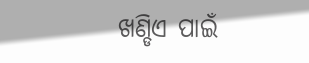ଖଣ୍ଡିଏ ପାଇଁ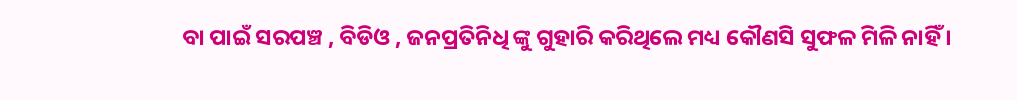ବା ପାଇଁ ସରପଞ୍ଚ , ବିଡିଓ , ଜନପ୍ରତିନିଧି ଙ୍କୁ ଗୁହାରି କରିଥିଲେ ମଧ୍ୟ କୌଣସି ସୁଫଳ ମିଳି ନାହିଁ ।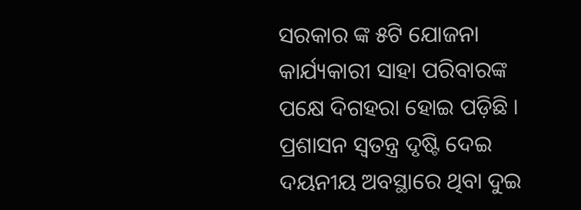ସରକାର ଙ୍କ ୫ଟି ଯୋଜନା କାର୍ଯ୍ୟକାରୀ ସାହା ପରିବାରଙ୍କ ପକ୍ଷେ ଦିଗହରା ହୋଇ ପଡ଼ିଛି । ପ୍ରଶାସନ ସ୍ୱତନ୍ତ୍ର ଦୃଷ୍ଟି ଦେଇ ଦୟନୀୟ ଅବସ୍ଥାରେ ଥିବା ଦୁଇ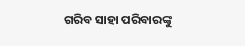ଗରିବ ସାହା ପରିବାରଙ୍କୁ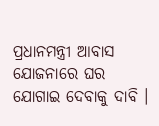ପ୍ରଧାନମନ୍ତ୍ରୀ ଆବାସ ଯୋଜନାରେ ଘର ଯୋଗାଇ ଦେବାକୁ ଦାବି ।